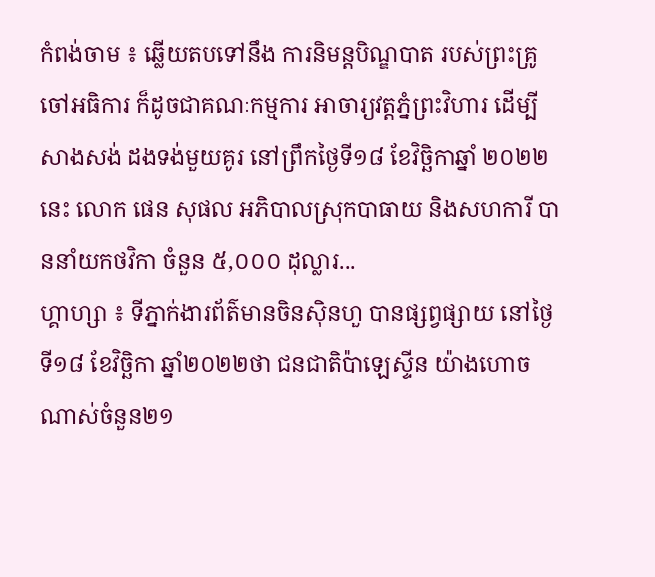កំពង់ចាម ៖ ឆ្លើយតបទៅនឹង ការនិមន្តបិណ្ឌបាត របស់ព្រះគ្រូចៅអធិការ ក៏ដូចជាគណៈកម្មការ អាចារ្យវត្តភ្នំព្រះវិហារ ដើម្បីសាងសង់ ដងទង់មួយគូរ នៅព្រឹកថ្ងៃទី១៨ ខែវិច្ឆិកាឆ្នាំ ២០២២ នេះ លោក ផេន សុផល អភិបាលស្រុកបាធាយ និងសហការី បាននាំយកថវិកា ចំនួន ៥,០០០ ដុល្លារ...
ហ្គាហ្សា ៖ ទីភ្នាក់ងារព័ត៌មានចិនស៊ិនហួ បានផ្សព្វផ្សាយ នៅថ្ងៃទី១៨ ខែវិច្ឆិកា ឆ្នាំ២០២២ថា ជនជាតិប៉ាឡេស្ទីន យ៉ាងហោចណាស់ចំនួន២១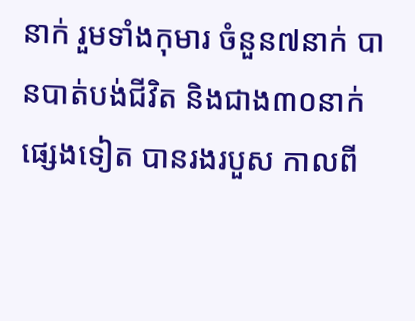នាក់ រួមទាំងកុមារ ចំនួន៧នាក់ បានបាត់បង់ជីវិត និងជាង៣០នាក់ផ្សេងទៀត បានរងរបួស កាលពី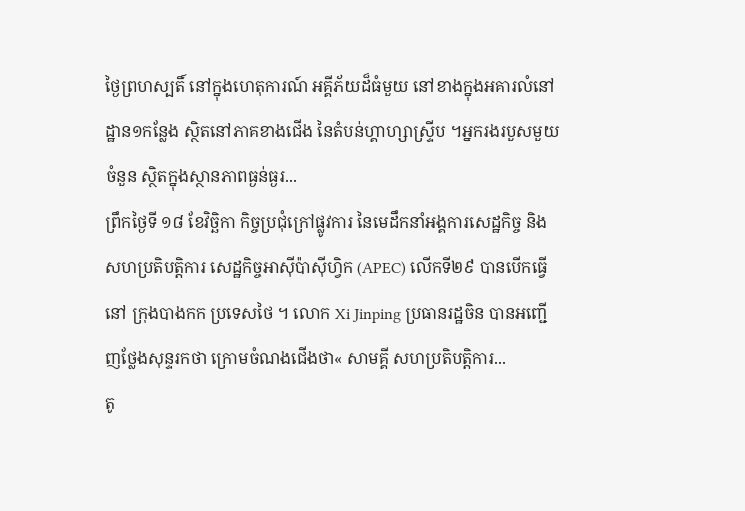ថ្ងៃព្រហស្បតិ៍ នៅក្នុងហេតុការណ៍ អគ្គីភ័យដ៏ធំមួយ នៅខាងក្នុងអគារលំនៅដ្ឋាន១កន្លែង ស្ថិតនៅភាគខាងជើង នៃតំបន់ហ្គាហ្សាស្ទ្រីប ។អ្នករងរបួសមួយចំនួន ស្ថិតក្នុងស្ថានភាពធ្ងន់ធ្ងរ...
ព្រឹកថ្ងៃទី ១៨ ខែវិច្ឆិកា កិច្ចប្រជុំក្រៅផ្លូវការ នៃមេដឹកនាំអង្គការសេដ្ឋកិច្ច និង សហប្រតិបត្តិការ សេដ្ឋកិច្ចអាស៊ីប៉ាស៊ីហ្វិក (APEC) លើកទី២៩ បានបើកធ្វើនៅ ក្រុងបាងកក ប្រទេសថៃ ។ លោក Xi Jinping ប្រធានរដ្ឋចិន បានអញ្ជើញថ្លែងសុន្ទរកថា ក្រោមចំណងជើងថា« សាមគ្គី សហប្រតិបត្តិការ...
តូ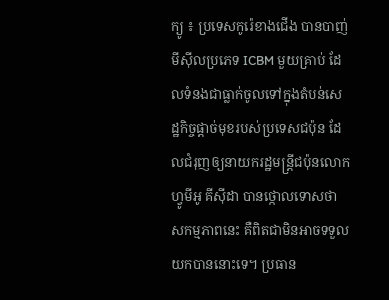ក្យូ ៖ ប្រទេសកូរ៉េខាងជើង បានបាញ់មីស៊ីលប្រភេទ ICBM មួយគ្រាប់ ដែលទំនងជាធ្លាក់ចូលទៅក្នុងតំបន់សេដ្ឋកិច្ចផ្ដាច់មុខរបស់ប្រទេសជប៉ុន ដែលជំរុញឲ្យនាយករដ្ឋមន្រ្តីជប៉ុនលោក ហ្វូមីអូ គីស៊ីដា បានថ្កោលទោសថា សកម្មភាពនេះ គឺពិតជាមិនអាចទទួលយកបាននោះទេ។ ប្រធាន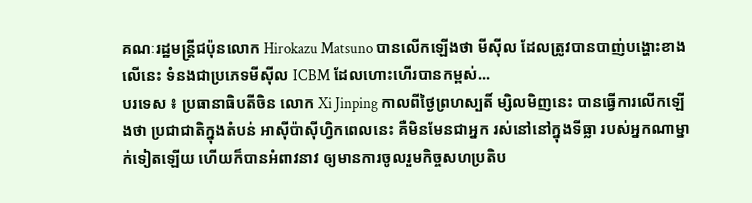គណៈរដ្ឋមន្រ្តីជប៉ុនលោក Hirokazu Matsuno បានលើកឡើងថា មីស៊ីល ដែលត្រូវបានបាញ់បង្ហោះខាងលើនេះ ទំនងជាប្រភេទមីស៊ីល ICBM ដែលហោះហើរបានកម្ពស់...
បរទេស ៖ ប្រធានាធិបតីចិន លោក Xi Jinping កាលពីថ្ងៃព្រហស្បតិ៍ ម្សិលមិញនេះ បានធ្វើការលើកឡើងថា ប្រជាជាតិក្នុងតំបន់ អាស៊ីប៉ាស៊ីហ្វិកពេលនេះ គឺមិនមែនជាអ្នក រស់នៅនៅក្នុងទីធ្លា របស់អ្នកណាម្នាក់ទៀតឡើយ ហើយក៏បានអំពាវនាវ ឲ្យមានការចូលរួមកិច្ចសហប្រតិប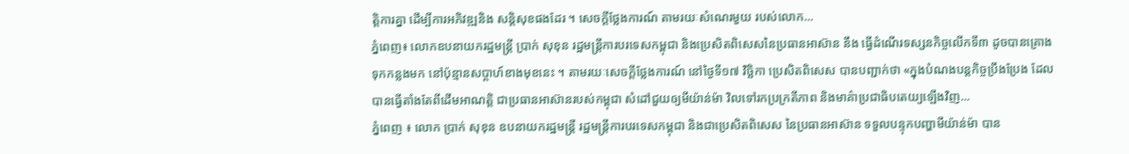ត្តិការគ្នា ដើម្បីការអភិវឌ្ឍនិង សន្តិសុខផងដែរ ។ សេចក្តីថ្លែងការណ៍ តាមរយៈសំណេរមួយ របស់លោក...
ភ្នំពេញ៖ លោកឧបនាយករដ្ឋមន្ត្រី ប្រាក់ សុខុន រដ្ឋមន្ត្រីការបរទេសកម្ពុជា និងប្រេសិតពិសេសនៃប្រធានអាស៊ាន នឹង ធ្វើដំណើរទស្សនកិច្ចលើកទី៣ ដូចបានគ្រោងទុកកន្លងមក នៅប៉ុន្មានសប្តាហ៍ខាងមុខនេះ ។ តាមរយៈសេចក្ដីថ្លែងការណ៍ នៅថ្ងៃទី១៧ វិច្ឆិកា ប្រេសិតពិសេស បានបញ្ជាក់ថា «ក្នុងបំណងបន្តកិច្ចប្រឹងប្រែង ដែលបានធ្វើតាំងតែពីដើមអាណតិ្ត ជាប្រធានអាស៊ានរបស់កម្ពុជា សំដៅជួយឲ្យមីយ៉ាន់ម៉ា វិលទៅរកប្រក្រតីភាព និងមាគ៌ាប្រជាធិបតេយ្យឡើងវិញ...
ភ្នំពេញ ៖ លោក ប្រាក់ សុខុន ឧបនាយករដ្ឋមន្ត្រី រដ្ឋមន្ត្រីការបរទេសកម្ពុជា និងជាប្រេសិតពិសេស នៃប្រធានអាស៊ាន ទទួលបន្ទុកបញ្ហាមីយ៉ាន់ម៉ា បាន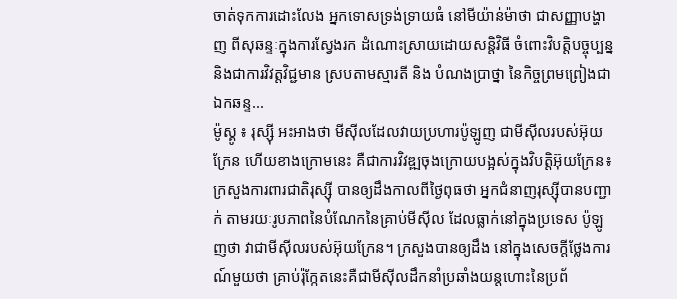ចាត់ទុកការដោះលែង អ្នកទោសទ្រង់ទ្រាយធំ នៅមីយ៉ាន់ម៉ាថា ជាសញ្ញាបង្ហាញ ពីសុឆន្ទៈក្នុងការស្វែងរក ដំណោះស្រាយដោយសន្តិវិធី ចំពោះវិបត្តិបច្ចុប្បន្ន និងជាការវិវត្តវិជ្ជមាន ស្របតាមស្មារតី និង បំណងប្រាថ្នា នៃកិច្ចព្រមព្រៀងជាឯកឆន្ទ...
ម៉ូស្គូ ៖ រុស្ស៊ី អះអាងថា មីស៊ីលដែលវាយប្រហារប៉ូឡូញ ជាមីស៊ីលរបស់អ៊ុយក្រែន ហើយខាងក្រោមនេះ គឺជាការវិវឌ្ឍចុងក្រោយបង្អស់ក្នុងវិបត្តិអ៊ុយក្រែន៖ ក្រសួងការពារជាតិរុស្ស៊ី បានឲ្យដឹងកាលពីថ្ងៃពុធថា អ្នកជំនាញរុស្ស៊ីបានបញ្ជាក់ តាមរយៈរូបភាពនៃបំណែកនៃគ្រាប់មីស៊ីល ដែលធ្លាក់នៅក្នុងប្រទេស ប៉ូឡូញថា វាជាមីស៊ីលរបស់អ៊ុយក្រែន។ ក្រសួងបានឲ្យដឹង នៅក្នុងសេចក្តីថ្លែងការណ៍មួយថា គ្រាប់រ៉ុក្កែតនេះគឺជាមីស៊ីលដឹកនាំប្រឆាំងយន្តហោះនៃប្រព័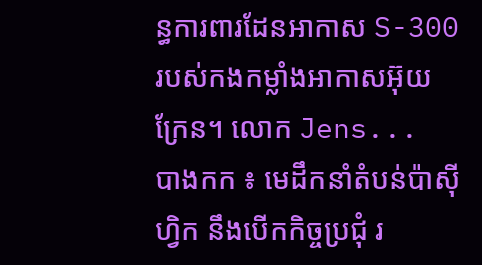ន្ធការពារដែនអាកាស S-300 របស់កងកម្លាំងអាកាសអ៊ុយក្រែន។ លោក Jens...
បាងកក ៖ មេដឹកនាំតំបន់ប៉ាស៊ីហ្វិក នឹងបើកកិច្ចប្រជុំ រ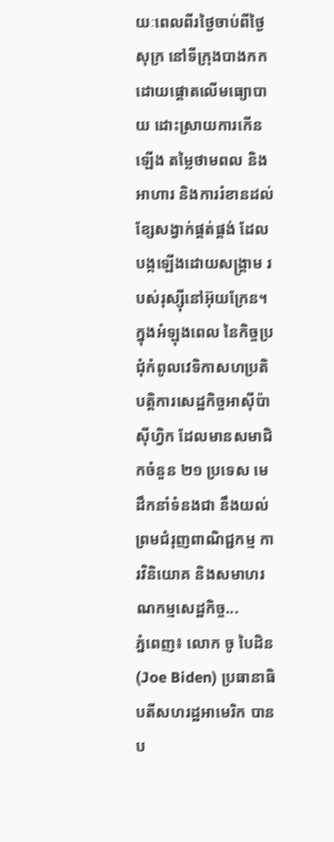យៈពេលពីរថ្ងៃចាប់ពីថ្ងៃសុក្រ នៅទីក្រុងបាងកក ដោយផ្តោតលើមធ្យោបាយ ដោះស្រាយការកើនឡើង តម្លៃថាមពល និងអាហារ និងការរំខានដល់ខ្សែសង្វាក់ផ្គត់ផ្គង់ ដែលបង្កឡើងដោយសង្រ្គាម របស់រុស្ស៊ីនៅអ៊ុយក្រែន។ ក្នុងអំឡុងពេល នៃកិច្ចប្រជុំកំពូលវេទិកាសហប្រតិបត្តិការសេដ្ឋកិច្ចអាស៊ីប៉ាស៊ីហ្វិក ដែលមានសមាជិកចំនួន ២១ ប្រទេស មេដឹកនាំទំនងជា នឹងយល់ព្រមជំរុញពាណិជ្ជកម្ម ការវិនិយោគ និងសមាហរណកម្មសេដ្ឋកិច្ច...
ភ្នំពេញ៖ លោក ចូ បៃដិន (Joe Biden) ប្រធានាធិបតីសហរដ្ឋអាមេរិក បានប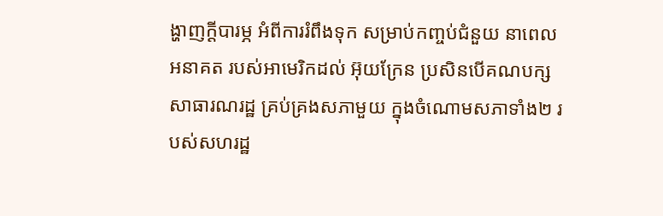ង្ហាញក្ដីបារម្ភ អំពីការរំពឹងទុក សម្រាប់កញ្ចប់ជំនួយ នាពេលអនាគត របស់អាមេរិកដល់ អ៊ុយក្រែន ប្រសិនបើគណបក្សសាធារណរដ្ឋ គ្រប់គ្រងសភាមួយ ក្នុងចំណោមសភាទាំង២ របស់សហរដ្ឋ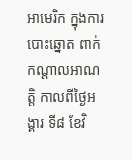អាមេរិក ក្នុងការបោះឆ្នោត ពាក់កណ្ដាលអាណត្តិ កាលពីថ្ងៃអង្គារ ទី៨ ខែវិ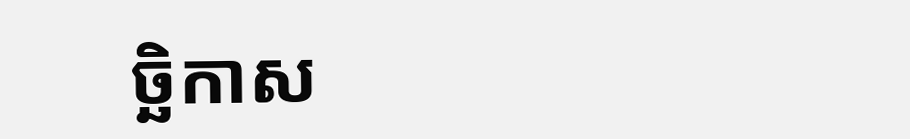ច្ឆិកាស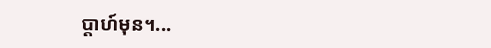ប្ដាហ៍មុន។...